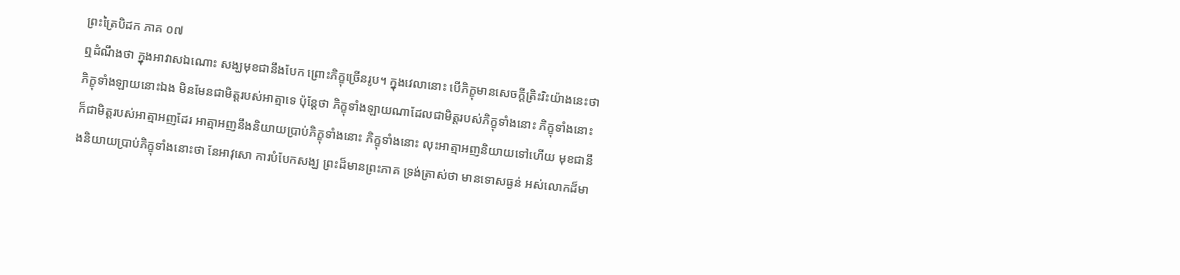ព្រះត្រៃបិដក ភាគ ០៧
ឮដំណឹងថា ក្នុងអាវាសឯណោះ សង្ឃមុខជានឹងបែក ព្រោះភិក្ខុច្រើនរូប។ ក្នុងវេលានោះ បើភិក្ខុមានសេចក្តីត្រិះរិះយ៉ាងនេះថា ភិក្ខុទាំងឡាយនោះឯង មិនមែនជាមិត្តរបស់អាត្មាទេ ប៉ុន្តែថា ភិក្ខុទាំងឡាយណាដែលជាមិត្តរបស់ភិក្ខុទាំងនោះ ភិក្ខុទាំងនោះ ក៏ជាមិត្តរបស់អាត្មាអញដែរ អាត្មាអញនឹងនិយាយប្រាប់ភិក្ខុទាំងនោះ ភិក្ខុទាំងនោះ លុះអាត្មាអញនិយាយទៅហើយ មុខជានឹងនិយាយប្រាប់ភិក្ខុទាំងនោះថា នែអាវុសោ ការបំបែកសង្ឃ ព្រះដ៏មានព្រះភាគ ទ្រង់ត្រាស់ថា មានទោសធ្ងន់ អស់លោកដ៏មា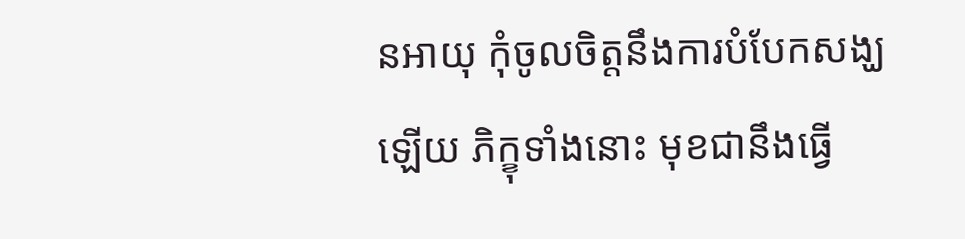នអាយុ កុំចូលចិត្តនឹងការបំបែកសង្ឃឡើយ ភិក្ខុទាំងនោះ មុខជានឹងធ្វើ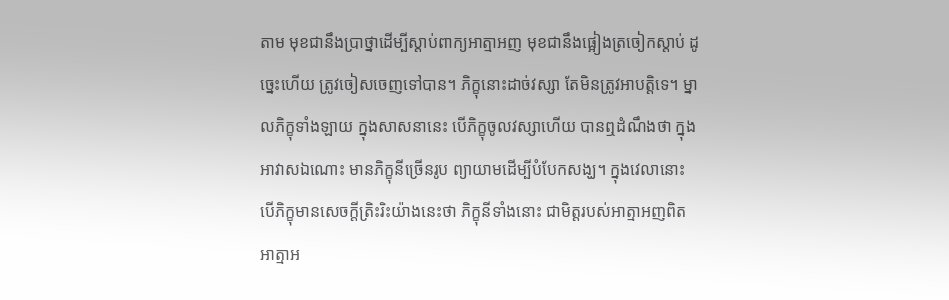តាម មុខជានឹងប្រាថ្នាដើម្បីស្តាប់ពាក្យអាត្មាអញ មុខជានឹងផ្អៀងត្រចៀកស្តាប់ ដូច្នេះហើយ ត្រូវចៀសចេញទៅបាន។ ភិក្ខុនោះដាច់វស្សា តែមិនត្រូវអាបត្តិទេ។ ម្នាលភិក្ខុទាំងឡាយ ក្នុងសាសនានេះ បើភិក្ខុចូលវស្សាហើយ បានឮដំណឹងថា ក្នុងអាវាសឯណោះ មានភិក្ខុនីច្រើនរូប ព្យាយាមដើម្បីបំបែកសង្ឃ។ ក្នុងវេលានោះ បើភិក្ខុមានសេចក្តីត្រិះរិះយ៉ាងនេះថា ភិក្ខុនីទាំងនោះ ជាមិត្តរបស់អាត្មាអញពិត អាត្មាអ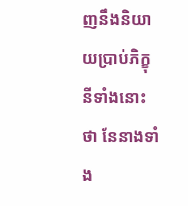ញនឹងនិយាយប្រាប់ភិក្ខុនីទាំងនោះថា នែនាងទាំង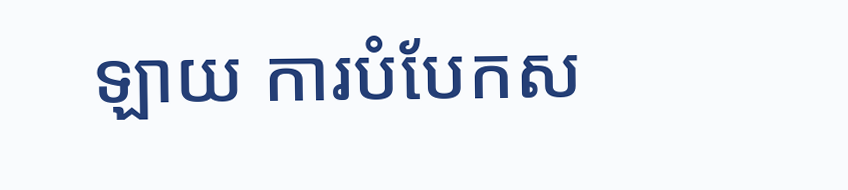ឡាយ ការបំបែកស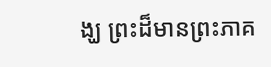ង្ឃ ព្រះដ៏មានព្រះភាគ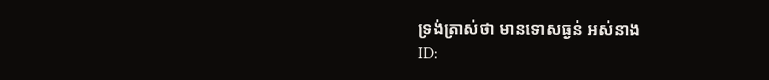ទ្រង់ត្រាស់ថា មានទោសធ្ងន់ អស់នាង
ID: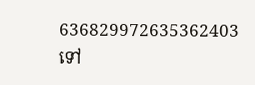636829972635362403
ទៅ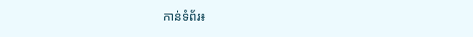កាន់ទំព័រ៖